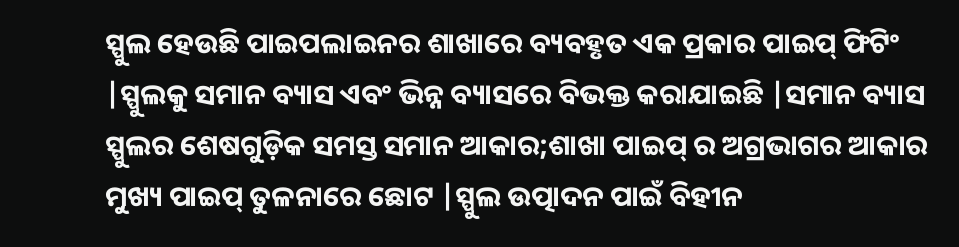ସ୍ପୁଲ ହେଉଛି ପାଇପଲାଇନର ଶାଖାରେ ବ୍ୟବହୃତ ଏକ ପ୍ରକାର ପାଇପ୍ ଫିଟିଂ |ସ୍ପୁଲକୁ ସମାନ ବ୍ୟାସ ଏବଂ ଭିନ୍ନ ବ୍ୟାସରେ ବିଭକ୍ତ କରାଯାଇଛି |ସମାନ ବ୍ୟାସ ସ୍ପୁଲର ଶେଷଗୁଡ଼ିକ ସମସ୍ତ ସମାନ ଆକାର;ଶାଖା ପାଇପ୍ ର ଅଗ୍ରଭାଗର ଆକାର ମୁଖ୍ୟ ପାଇପ୍ ତୁଳନାରେ ଛୋଟ |ସ୍ପୁଲ ଉତ୍ପାଦନ ପାଇଁ ବିହୀନ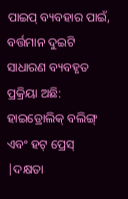ପାଇପ୍ ବ୍ୟବହାର ପାଇଁ, ବର୍ତ୍ତମାନ ଦୁଇଟି ସାଧାରଣ ବ୍ୟବହୃତ ପ୍ରକ୍ରିୟା ଅଛି: ହାଇଡ୍ରୋଲିକ୍ ବଲିଙ୍ଗ୍ ଏବଂ ହଟ୍ ପ୍ରେସ୍ |ଦକ୍ଷତା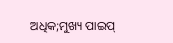ଅଧିକ;ମୁଖ୍ୟ ପାଇପ୍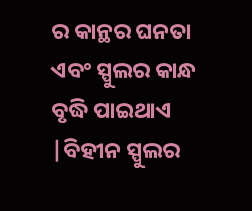ର କାନ୍ଥର ଘନତା ଏବଂ ସ୍ପୁଲର କାନ୍ଧ ବୃଦ୍ଧି ପାଇଥାଏ |ବିହୀନ ସ୍ପୁଲର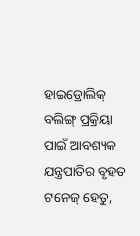ହାଇଡ୍ରୋଲିକ୍ ବଲିଙ୍ଗ୍ ପ୍ରକ୍ରିୟା ପାଇଁ ଆବଶ୍ୟକ ଯନ୍ତ୍ରପାତିର ବୃହତ ଟନେଜ୍ ହେତୁ,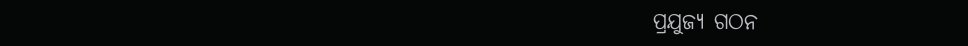ପ୍ରଯୁଜ୍ୟ ଗଠନ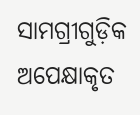ସାମଗ୍ରୀଗୁଡ଼ିକ ଅପେକ୍ଷାକୃତ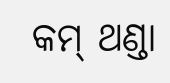କମ୍ ଥଣ୍ଡା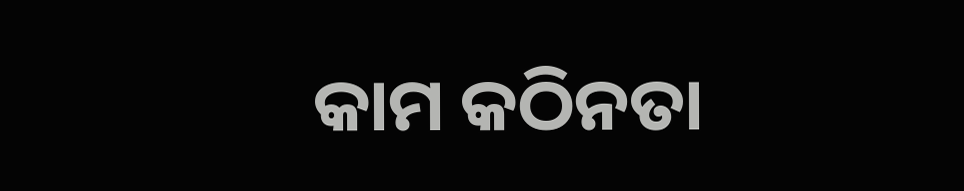କାମ କଠିନତା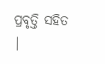ପ୍ରବୃତ୍ତି ସହିତ |